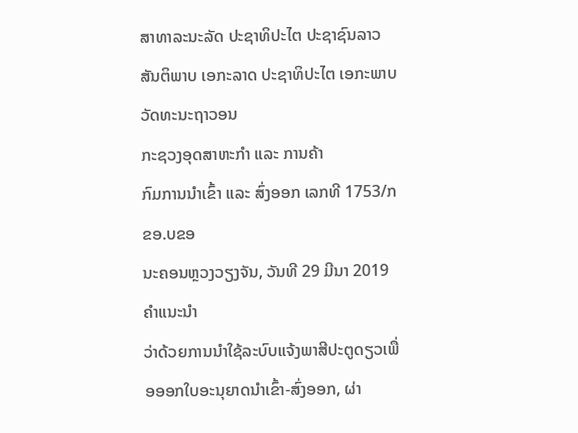ສາທາລະນະລັດ ປະຊາທິປະໄຕ ປະຊາຊົນລາວ
ສັນຕິພາບ ເອກະລາດ ປະຊາທິປະໄຕ ເອກະພາບ ວັດທະນະຖາວອນ
ກະຊວງອຸດສາຫະກຳ ແລະ ການຄ້າ
ກົມການນຳເຂົ້າ ແລະ ສົ່ງອອກ ເລກທີ 1753/ກຂອ.ບຂອ
ນະຄອນຫຼວງວຽງຈັນ, ວັນທີ 29 ມີນາ 2019
ຄຳແນະນໍາ
ວ່າດ້ວຍການນໍາໃຊ້ລະບົບແຈ້ງພາສີປະຕູດຽວເພື່ອອອກໃບອະນຸຍາດນຳເຂົ້າ-ສົ່ງອອກ, ຜ່າ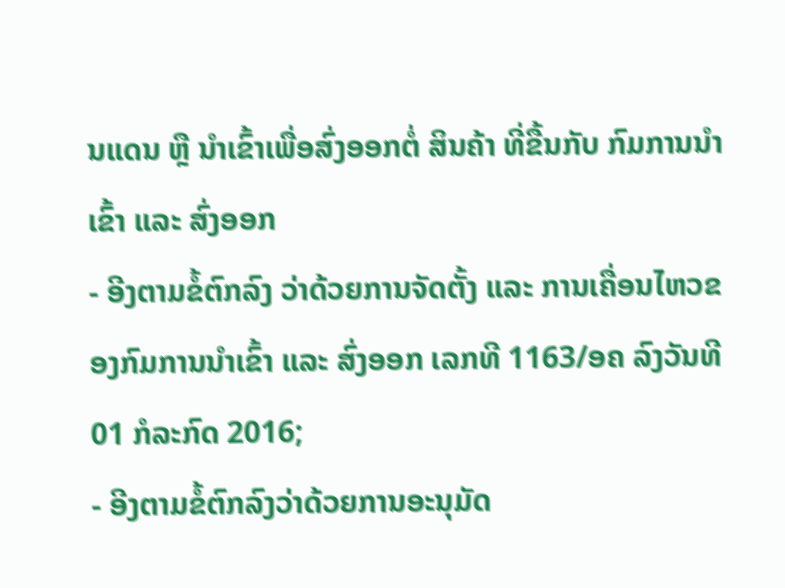ນແດນ ຫຼື ນຳເຂົ້າເພື່ອສົ່ງອອກຕໍ່ ສິນຄ້າ ທີ່ຂື້ນກັບ ກົມການນຳເຂົ້າ ແລະ ສົ່ງອອກ
- ອີງຕາມຂໍ້ຕົກລົງ ວ່າດ້ວຍການຈັດຕັ້ງ ແລະ ການເຄື່ອນໄຫວຂອງກົມການນຳເຂົ້າ ແລະ ສົ່ງອອກ ເລກທີ 1163/ອຄ ລົງວັນທີ 01 ກໍລະກົດ 2016;
- ອີງຕາມຂໍ້ຕົກລົງວ່າດ້ວຍການອະນຸມັດ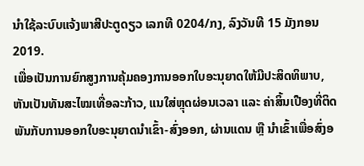ນໍາໃຊ້ລະບົບແຈ້ງພາສີປະຕູດຽວ ເລກທີ 0204/ກງ, ລົງວັນທີ 15 ມັງກອນ 2019.
ເພື່ອເປັນການຍົກສູງການຄຸ້ມຄອງການອອກໃບອະນຸຍາດໃຫ້ມີປະສິດທິພາບ, ຫັນເປັນທັນສະໄໝເທື່ອລະກ້າວ, ແນໃສ່ຫຼຸດຜ່ອນເວລາ ແລະ ຄ່າສິ້ນເປືອງທີ່ຕິດພັນກັບການອອກໃບອະນຸຍາດນຳເຂົ້າ-ສົ່ງອອກ, ຜ່ານແດນ ຫຼື ນຳເຂົ້າເພື່ອສົ່ງອ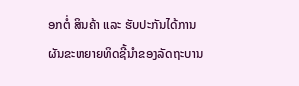ອກຕໍ່ ສິນຄ້າ ແລະ ຮັບປະກັນໄດ້ການຜັນຂະຫຍາຍທິດຊີ້ນຳຂອງລັດຖະບານ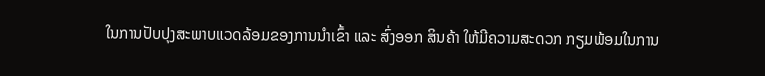ໃນການປັບປຸງສະພາບແວດລ້ອມຂອງການນຳເຂົ້າ ແລະ ສົ່ງອອກ ສິນຄ້າ ໃຫ້ມີຄວາມສະດວກ ກຽມພ້ອມໃນການ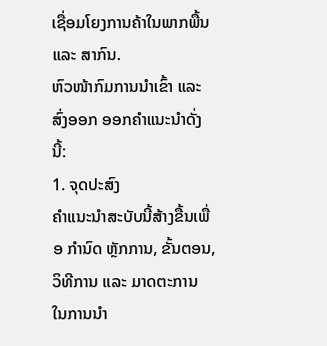ເຊື່ອມໂຍງການຄ້າໃນພາກພື້ນ ແລະ ສາກົນ.
ຫົວໜ້າກົມການນຳເຂົ້າ ແລະ ສົ່ງອອກ ອອກຄຳແນະນຳດັ່ງນີ້:
1. ຈຸດປະສົງ
ຄຳແນະນໍາສະບັບນີ້ສ້າງຂື້ນເພື່ອ ກໍານົດ ຫຼັກການ, ຂັ້ນຕອນ, ວິທີການ ແລະ ມາດຕະການ ໃນການນຳ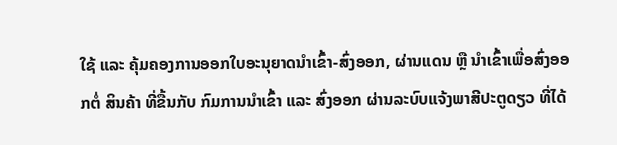ໃຊ້ ແລະ ຄຸ້ມຄອງການອອກໃບອະນຸຍາດນຳເຂົ້າ-ສົ່ງອອກ, ຜ່ານແດນ ຫຼື ນຳເຂົ້າເພື່ອສົ່ງອອກຕໍ່ ສິນຄ້າ ທີ່ຂື້ນກັບ ກົມການນຳເຂົ້າ ແລະ ສົ່ງອອກ ຜ່ານລະບົບແຈ້ງພາສີປະຕູດຽວ ທີ່ໄດ້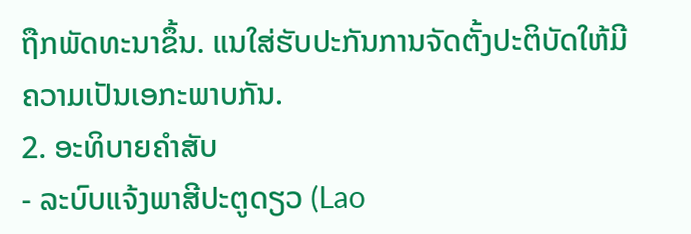ຖືກພັດທະນາຂຶ້ນ. ແນໃສ່ຮັບປະກັນການຈັດຕັ້ງປະຕິບັດໃຫ້ມີຄວາມເປັນເອກະພາບກັນ.
2. ອະທິບາຍຄໍາສັບ
- ລະບົບແຈ້ງພາສີປະຕູດຽວ (Lao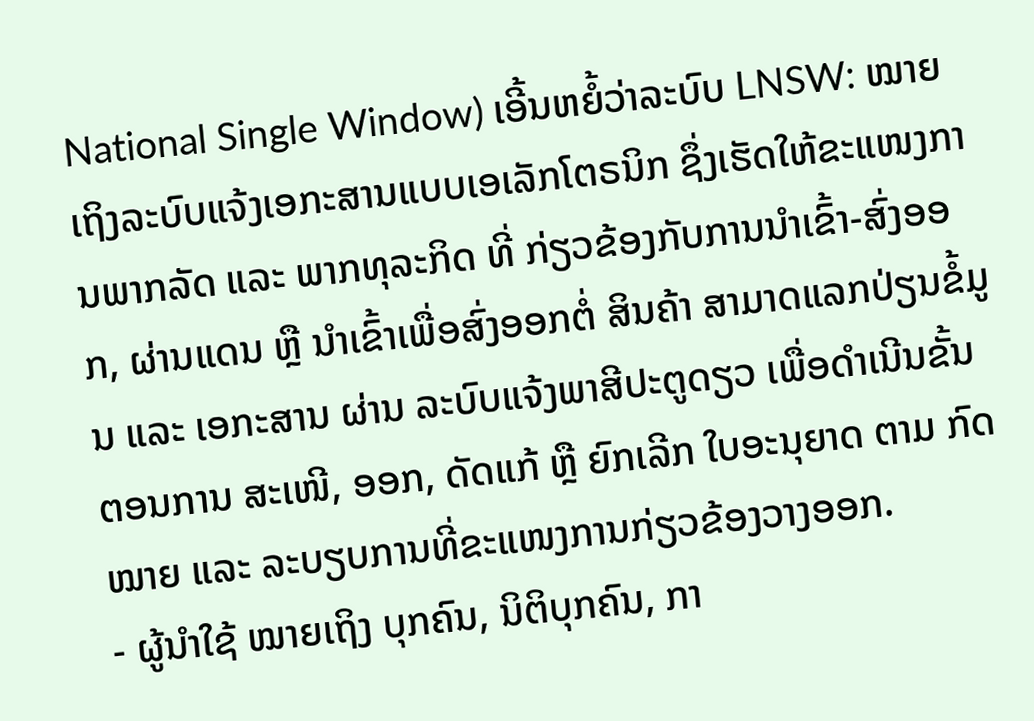National Single Window) ເອີ້ນຫຍໍ້ວ່າລະບົບ LNSW: ໝາຍ ເຖິງລະບົບແຈ້ງເອກະສານແບບເອເລັກໂຕຣນິກ ຊຶ່ງເຮັດໃຫ້ຂະແໜງການພາກລັດ ແລະ ພາກທຸລະກິດ ທີ່ ກ່ຽວຂ້ອງກັບການນຳເຂົ້າ-ສົ່ງອອກ, ຜ່ານແດນ ຫຼື ນຳເຂົ້າເພື່ອສົ່ງອອກຕໍ່ ສິນຄ້າ ສາມາດແລກປ່ຽນຂໍ້ມູນ ແລະ ເອກະສານ ຜ່ານ ລະບົບແຈ້ງພາສີປະຕູດຽວ ເພື່ອດໍາເນີນຂັ້ນຕອນການ ສະເໜີ, ອອກ, ດັດແກ້ ຫຼື ຍົກເລີກ ໃບອະນຸຍາດ ຕາມ ກົດໝາຍ ແລະ ລະບຽບການທີ່ຂະແໜງການກ່ຽວຂ້ອງວາງອອກ.
- ຜູ້ນຳໃຊ້ ໝາຍເຖິງ ບຸກຄົນ, ນິຕິບຸກຄົນ, ກາ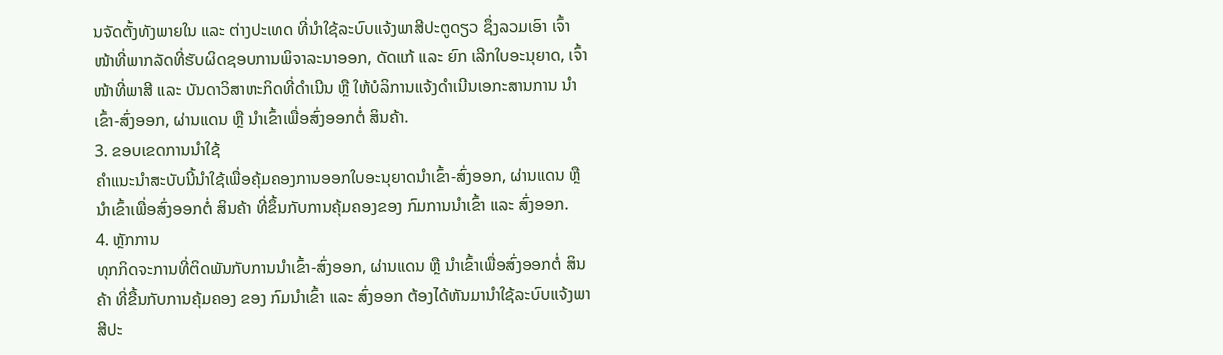ນຈັດຕັ້ງທັງພາຍໃນ ແລະ ຕ່າງປະເທດ ທີ່ນຳໃຊ້ລະບົບແຈ້ງພາສີປະຕູດຽວ ຊຶ່ງລວມເອົາ ເຈົ້າໜ້າທີ່ພາກລັດທີ່ຮັບຜິດຊອບການພິຈາລະນາອອກ, ດັດແກ້ ແລະ ຍົກ ເລີກໃບອະນຸຍາດ, ເຈົ້າໜ້າທີ່ພາສີ ແລະ ບັນດາວິສາຫະກິດທີ່ດຳເນີນ ຫຼື ໃຫ້ບໍລິການແຈ້ງດຳເນີນເອກະສານການ ນຳເຂົ້າ-ສົ່ງອອກ, ຜ່ານແດນ ຫຼື ນຳເຂົ້າເພື່ອສົ່ງອອກຕໍ່ ສິນຄ້າ.
3. ຂອບເຂດການນໍາໃຊ້
ຄຳແນະນໍາສະບັບນີ້ນໍາໃຊ້ເພື່ອຄຸ້ມຄອງການອອກໃບອະນຸຍາດນຳເຂົ້າ-ສົ່ງອອກ, ຜ່ານແດນ ຫຼື ນຳເຂົ້າເພື່ອສົ່ງອອກຕໍ່ ສິນຄ້າ ທີ່ຂຶ້ນກັບການຄຸ້ມຄອງຂອງ ກົມການນຳເຂົ້າ ແລະ ສົ່ງອອກ.
4. ຫຼັກການ
ທຸກກິດຈະການທີ່ຕິດພັນກັບການນຳເຂົ້າ-ສົ່ງອອກ, ຜ່ານແດນ ຫຼື ນຳເຂົ້າເພື່ອສົ່ງອອກຕໍ່ ສິນຄ້າ ທີ່ຂື້ນກັບການຄຸ້ມຄອງ ຂອງ ກົມນຳເຂົ້າ ແລະ ສົ່ງອອກ ຕ້ອງໄດ້ຫັນມານໍາໃຊ້ລະບົບແຈ້ງພາສີປະ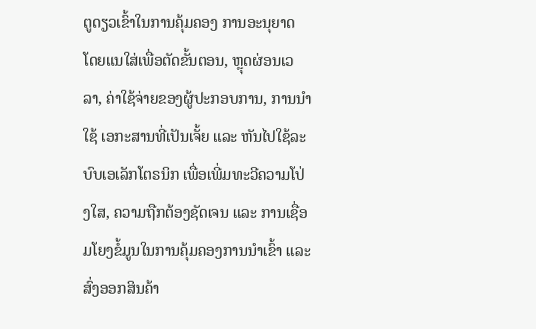ຕູດຽວເຂົ້າໃນການຄຸ້ມຄອງ ການອະນຸຍາດ ໂດຍແນໃສ່ເພື່ອຕັດຂັ້ນຕອນ, ຫຼຸດຜ່ອນເວລາ, ຄ່າໃຊ້ຈ່າຍຂອງຜູ້ປະກອບການ, ການນໍາໃຊ້ ເອກະສານທີ່ເປັນເຈັ້ຍ ແລະ ຫັນໄປໃຊ້ລະບົບເອເລັກໂຕຣນິກ ເພື່ອເພີ່ມທະວີຄວາມໂປ່ງໃສ, ຄວາມຖືກຕ້ອງຊັດເຈນ ແລະ ການເຊື່ອມໂຍງຂໍ້ມູນໃນການຄຸ້ມຄອງການນໍາເຂົ້າ ແລະ ສົ່ງອອກສິນຄ້າ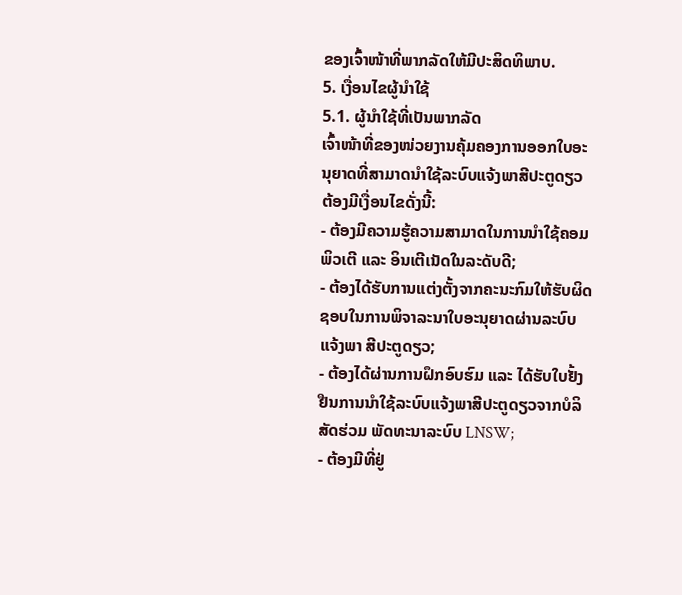ຂອງເຈົ້າໜ້າທີ່ພາກລັດໃຫ້ມີປະສິດທິພາບ.
5. ເງື່ອນໄຂຜູ້ນໍາໃຊ້
5.1. ຜູ້ນຳໃຊ້ທີ່ເປັນພາກລັດ
ເຈົ້າໜ້າທີ່ຂອງໜ່ວຍງານຄຸ້ມຄອງການອອກໃບອະນຸຍາດທີ່ສາມາດນຳໃຊ້ລະບົບແຈ້ງພາສີປະຕູດຽວ ຕ້ອງມີເງື່ອນໄຂດັ່ງນີ້:
- ຕ້ອງມີຄວາມຮູ້ຄວາມສາມາດໃນການນຳໃຊ້ຄອມພິວເຕີ ແລະ ອິນເຕີເນັດໃນລະດັບດີ;
- ຕ້ອງໄດ້ຮັບການແຕ່ງຕັ້ງຈາກຄະນະກົມໃຫ້ຮັບຜິດຊອບໃນການພິຈາລະນາໃບອະນຸຍາດຜ່ານລະບົບແຈ້ງພາ ສີປະຕູດຽວ;
- ຕ້ອງໄດ້ຜ່ານການຝຶກອົບຮົມ ແລະ ໄດ້ຮັບໃບຢັ້ງຢືນການນຳໃຊ້ລະບົບແຈ້ງພາສີປະຕູດຽວຈາກບໍລິສັດຮ່ວມ ພັດທະນາລະບົບ LNSW;
- ຕ້ອງມີທີ່ຢູ່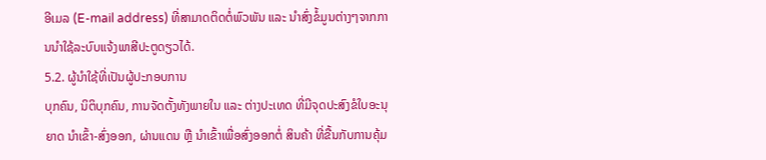ອີເມລ (E-mail address) ທີ່ສາມາດຕິດຕໍ່ພົວພັນ ແລະ ນຳສົ່ງຂໍ້ມູນຕ່າງໆຈາກການນຳໃຊ້ລະບົບແຈ້ງພາສີປະຕູດຽວໄດ້.
5.2. ຜູ້ນຳໃຊ້ທີ່ເປັນຜູ້ປະກອບການ
ບຸກຄົນ, ນິຕິບຸກຄົນ, ການຈັດຕັ້ງທັງພາຍໃນ ແລະ ຕ່າງປະເທດ ທີ່ມີຈຸດປະສົງຂໍໃບອະນຸຍາດ ນຳເຂົ້າ-ສົ່ງອອກ, ຜ່ານແດນ ຫຼື ນຳເຂົ້າເພື່ອສົ່ງອອກຕໍ່ ສິນຄ້າ ທີ່ຂື້ນກັບການຄຸ້ມ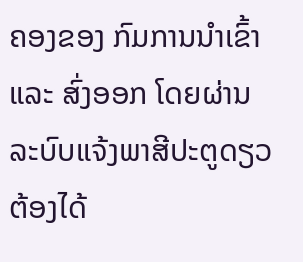ຄອງຂອງ ກົມການນຳເຂົ້າ ແລະ ສົ່ງອອກ ໂດຍຜ່ານ ລະບົບແຈ້ງພາສີປະຕູດຽວ ຕ້ອງໄດ້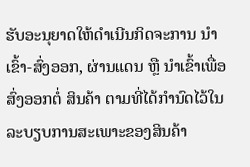ຮັບອະນຸຍາດໃຫ້ດຳເນີນກິດຈະການ ນຳເຂົ້າ-ສົ່ງອອກ, ຜ່ານແດນ ຫຼື ນຳເຂົ້າເພື່ອສົ່ງອອກຕໍ່ ສິນຄ້າ ຕາມທີ່ໄດ້ກຳນົດໄວ້ໃນລະບຽບການສະເພາະຂອງສິນຄ້າ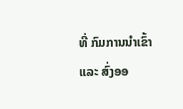ທີ່ ກົມການນຳເຂົ້າ ແລະ ສົ່ງອອ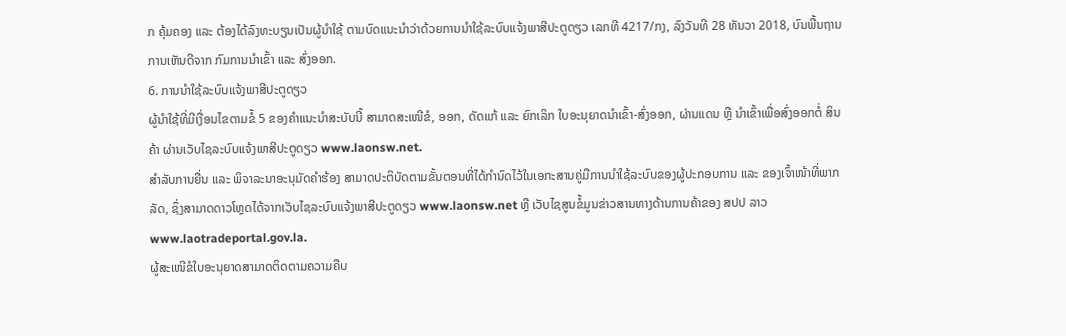ກ ຄຸ້ມຄອງ ແລະ ຕ້ອງໄດ້ລົງທະບຽນເປັນຜູ້ນໍາໃຊ້ ຕາມບົດແນະນຳວ່າດ້ວຍການນຳໃຊ້ລະບົບແຈ້ງພາສີປະຕູດຽວ ເລກທີ 4217/ກງ, ລົງວັນທີ 28 ທັນວາ 2018, ບົນພື້ນຖານການເຫັນດີຈາກ ກົມການນຳເຂົ້າ ແລະ ສົ່ງອອກ.
6. ການນໍາໃຊ້ລະບົບແຈ້ງພາສີປະຕູດຽວ
ຜູ້ນໍາໃຊ້ທີ່ມີເງື່ອນໄຂຕາມຂໍ້ 5 ຂອງຄຳແນະນຳສະບັບນີ້ ສາມາດສະເໜີຂໍ, ອອກ, ດັດແກ້ ແລະ ຍົກເລິກ ໃບອະນຸຍາດນຳເຂົ້າ-ສົ່ງອອກ, ຜ່ານແດນ ຫຼື ນຳເຂົ້າເພື່ອສົ່ງອອກຕໍ່ ສິນຄ້າ ຜ່ານເວັບໄຊລະບົບແຈ້ງພາສີປະຕູດຽວ www.laonsw.net.
ສຳລັບການຍື່ນ ແລະ ພິຈາລະນາອະນຸມັດຄຳຮ້ອງ ສາມາດປະຕິບັດຕາມຂັ້ນຕອນທີ່ໄດ້ກຳນົດໄວ້ໃນເອກະສານຄູ່ມືການນຳໃຊ້ລະບົບຂອງຜູ້ປະກອບການ ແລະ ຂອງເຈົ້າໜ້າທີ່ພາກລັດ, ຊຶ່ງສາມາດດາວໂຫຼດໄດ້ຈາກເວັບໄຊລະບົບແຈ້ງພາສີປະຕູດຽວ www.laonsw.net ຫຼື ເວັບໄຊສູນຂໍ້ມູນຂ່າວສານທາງດ້ານການຄ້າຂອງ ສປປ ລາວ www.laotradeportal.gov.la.
ຜູ້ສະເໜີຂໍໃບອະນຸຍາດສາມາດຕິດຕາມຄວາມຄືບ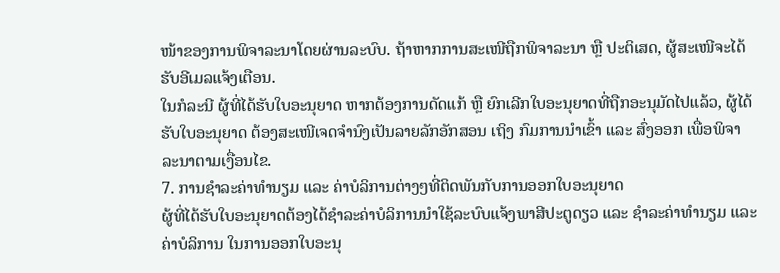ໜ້າຂອງການພິຈາລະນາໂດຍຜ່ານລະບົບ. ຖ້າຫາກການສະເໜີຖືກພິຈາລະນາ ຫຼື ປະຕິເສດ, ຜູ້ສະເໜີຈະໄດ້ຮັບອີເມລແຈ້ງເຕືອນ.
ໃນກໍລະນີ ຜູ້ທີ່ໄດ້ຮັບໃບອະນຸຍາດ ຫາກຕ້ອງການດັດແກ້ ຫຼື ຍົກເລີກໃບອະນຸຍາດທີ່ຖືກອະນຸມັດໄປແລ້ວ, ຜູ້ໄດ້ຮັບໃບອະນຸຍາດ ຕ້ອງສະເໜີເຈດຈຳນົງເປັນລາຍລັກອັກສອນ ເຖິງ ກົມການນຳເຂົ້າ ແລະ ສົ່ງອອກ ເພື່ອພິຈາ ລະນາຕາມເງື່ອນໄຂ.
7. ການຊຳລະຄ່າທຳນຽມ ແລະ ຄ່າບໍລິການຕ່າງໆທີ່ຕິດພັນກັບການອອກໃບອະນຸຍາດ
ຜູ້ທີ່ໄດ້ຮັບໃບອະນຸຍາດຕ້ອງໄດ້ຊຳລະຄ່າບໍລິການນຳໃຊ້ລະບົບແຈ້ງພາສີປະຕູດຽວ ແລະ ຊຳລະຄ່າທຳນຽມ ແລະ ຄ່າບໍລິການ ໃນການອອກໃບອະນຸ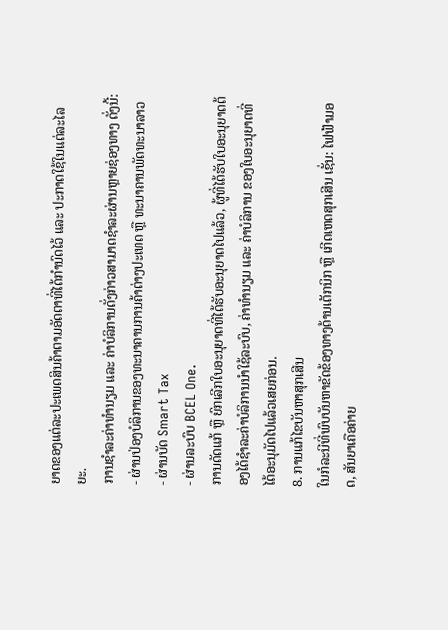ຍາດຂອງແຕ່ລະປະເພດສິນຄ້າຕາມອັດຕາທີ່ໄດ້ກຳນົດໄວ້ ແລະ ປະກາດໃຊ້ໃນແຕ່ລະໄລຍະ.
ການຊຳລະຄ່າທຳນຽມ ແລະ ຄ່າບໍລິການດັ່ງກ່າວສາມາດຊຳລະຜ່ານຫຼາຍຊ່ອງທາງ ດັ່ງນີ້:
- ຜ່ານປ່ອງບໍລິການຂອງທະນາຄານການຄ້າຕ່າງປະເທດ ຫຼື ທະນາຄານພັດທະນາລາວ
- ຜ່ານບັດ Smart Tax
- ຜ່ານລະບົບ BCEL One.
ການດັດແກ້ ຫຼື ຍົກເລີກໃບອະນຸຍາດທີ່ໄດ້ຮັບອະນຸຍາດໄປແລ້ວ, ຜູ້ທີ່ໄດ້ຮັບໃບອະນຸຍາດຕ້ອງໄດ້ຊຳລະຄ່າບໍລິການນຳໃຊ້ລະບົບ, ຄ່າທຳນຽມ ແລະ ຄ່າບໍລິການ ຂອງໃບອະນຸຍາດທີ່ໄດ້ອະນຸມັດໄປແລ້ວເສຍກ່ອນ.
8. ການແກ້ໄຂບັນຫາສຸກເສີນ
ໃນກໍລະນີທີ່ພົບບັນຫາຂັດຂ້ອງທາງດ້ານເຕັກນິກ ຫຼື ເກີດເຫດສຸກເສີນ ເຊັ່ນ: ໄຟຟ້າມອດ, ສັນຍາເຄືອຄ່າຍ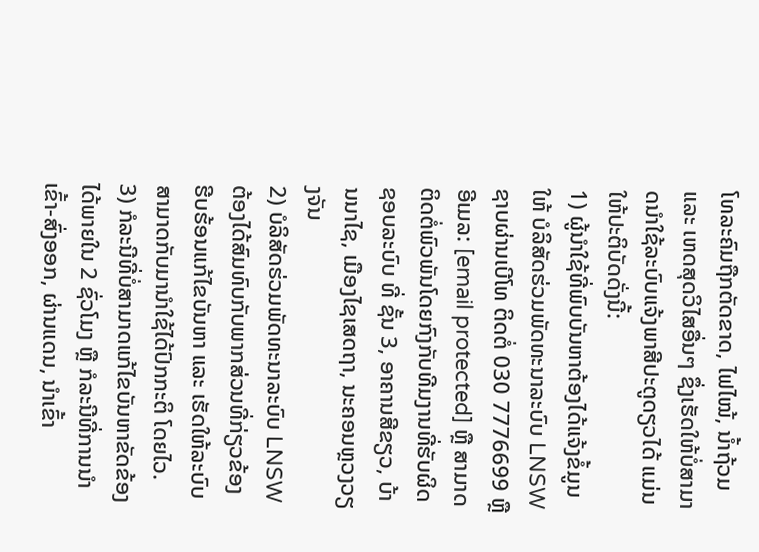ໂທລະຄົມຖືກຕັດຂາດ, ໄຟໄໝ້, ນ້ຳຖ້ວມ ແລະ ເຫດສຸດວິໄສອື່ນໆ ຊຶ່ງເຮັດໃຫ້ບໍ່ສາມາດນຳໃຊ້ລະບົບແຈ້ງພາສີປະຕູດຽວໄດ້ ແມ່ນໃຫ້ປະຕິບັດດັ່ງນີ້:
1) ຜູ້ນຳໃຊ້ທີ່ພົບບັນຫາຕ້ອງໄດ້ແຈ້ງຂໍ້ມູນໃຫ້ ບໍລິສັດຮ່ວມພັດທະນາລະບົບ LNSW ຊາບຜ່ານເບີໂທ ຕິດຕໍ່ 030 7776699 ຫຼື ອີເມລ: [email protected] ຫຼື ສາມາດຕິດຕໍ່ພົວພັນໂດຍກົງກັບທີມງານທີ່ຮັບຜິດຊອບລະບົບ ທີ່ ຊັ້ນ 3, ອາຄານສີຂຽວ, ບ້ານນາໄຊ, ເມືອງໄຊເສດຖາ, ນະຄອນຫຼວງວຽງຈັນ
2) ບໍລິສັດຮ່ວມພັດທະນາລະບົບ LNSW ຕ້ອງໄດ້ສົມທົບກັບພາກສ່ວນທີ່ກ່ຽວຂ້ອງ ຮີບຮ້ອນແກ້ໄຂບັນຫາ ແລະ ເຮັດໃຫ້ລະບົບສາມາດກັບມານຳໃຊ້ໄດ້ປົກກະຕິ ໂດຍໄວ.
3) ກໍລະນີທີ່ບໍ່ສາມາດແກ້ໄຂບັນຫາຂັດຂ້ອງໄດ້ພາຍໃນ 2 ຊົ່ວໂມງ ຫຼື ກໍລະນີທີ່ການນຳເຂົ້າ-ສົ່ງອອກ, ຜ່ານແດນ, ນຳເຂົ້າ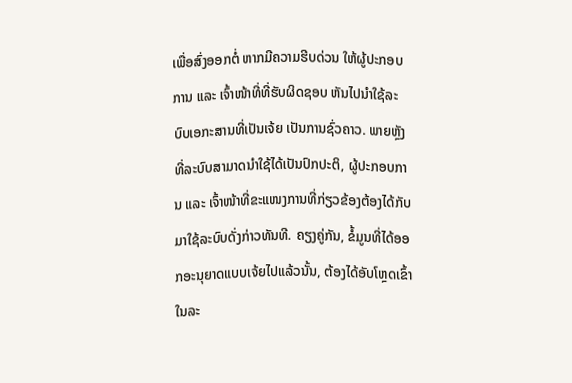ເພື່ອສົ່ງອອກຕໍ່ ຫາກມີຄວາມຮີບດ່ວນ ໃຫ້ຜູ້ປະກອບການ ແລະ ເຈົ້າໜ້າທີ່ທີ່ຮັບຜິດຊອບ ຫັນໄປນຳໃຊ້ລະບົບເອກະສານທີ່ເປັນເຈ້ຍ ເປັນການຊົ່ວຄາວ. ພາຍຫຼັງທີ່ລະບົບສາມາດນຳໃຊ້ໄດ້ເປັນປົກປະຕິ, ຜູ້ປະກອບການ ແລະ ເຈົ້າໜ້າທີ່ຂະແໜງການທີ່ກ່ຽວຂ້ອງຕ້ອງໄດ້ກັບມາໃຊ້ລະບົບດັ່ງກ່າວທັນທີ. ຄຽງຄູ່ກັນ, ຂໍ້ມູນທີ່ໄດ້ອອກອະນຸຍາດແບບເຈ້ຍໄປແລ້ວນັ້ນ, ຕ້ອງໄດ້ອັບໂຫຼດເຂົ້າໃນລະ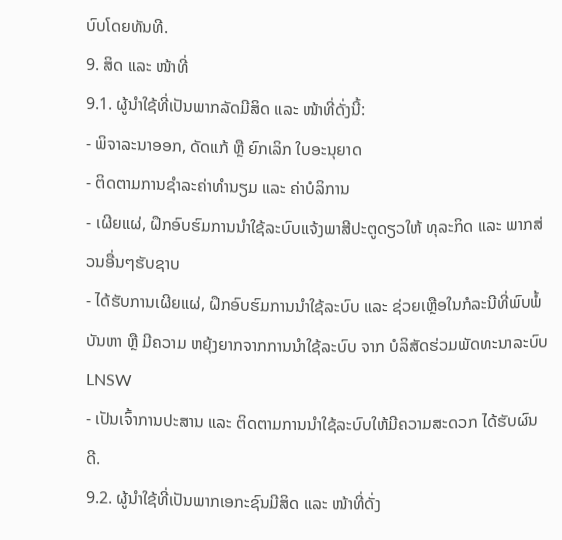ບົບໂດຍທັນທີ.
9. ສິດ ແລະ ໜ້າທີ່
9.1. ຜູ້ນຳໃຊ້ທີ່ເປັນພາກລັດມີສິດ ແລະ ໜ້າທີ່ດັ່ງນີ້:
- ພິຈາລະນາອອກ, ດັດແກ້ ຫຼື ຍົກເລິກ ໃບອະນຸຍາດ
- ຕິດຕາມການຊຳລະຄ່າທຳນຽມ ແລະ ຄ່າບໍລິການ
- ເຜີຍແຜ່, ຝຶກອົບຮົມການນຳໃຊ້ລະບົບແຈ້ງພາສີປະຕູດຽວໃຫ້ ທຸລະກິດ ແລະ ພາກສ່ວນອື່ນໆຮັບຊາບ
- ໄດ້ຮັບການເຜີຍແຜ່, ຝຶກອົບຮົມການນຳໃຊ້ລະບົບ ແລະ ຊ່ວຍເຫຼືອໃນກໍລະນີທີ່ພົບພໍ້ບັນຫາ ຫຼື ມີຄວາມ ຫຍຸ້ງຍາກຈາກການນຳໃຊ້ລະບົບ ຈາກ ບໍລິສັດຮ່ວມພັດທະນາລະບົບ LNSW
- ເປັນເຈົ້າການປະສານ ແລະ ຕິດຕາມການນຳໃຊ້ລະບົບໃຫ້ມີຄວາມສະດວກ ໄດ້ຮັບຜົນດີ.
9.2. ຜູ້ນຳໃຊ້ທີ່ເປັນພາກເອກະຊົນມີສິດ ແລະ ໜ້າທີ່ດັ່ງ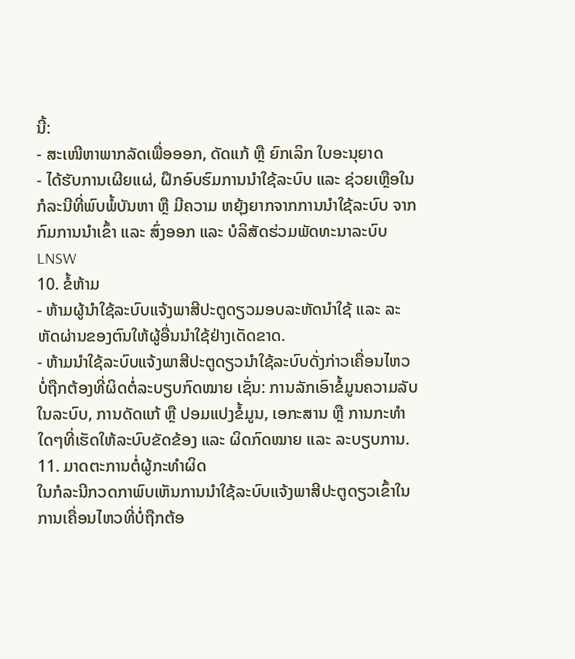ນີ້:
- ສະເໜີຫາພາກລັດເພື່ອອອກ, ດັດແກ້ ຫຼື ຍົກເລິກ ໃບອະນຸຍາດ
- ໄດ້ຮັບການເຜີຍແຜ່, ຝຶກອົບຮົມການນຳໃຊ້ລະບົບ ແລະ ຊ່ວຍເຫຼືອໃນກໍລະນີທີ່ພົບພໍ້ບັນຫາ ຫຼື ມີຄວາມ ຫຍຸ້ງຍາກຈາກການນຳໃຊ້ລະບົບ ຈາກ ກົມການນຳເຂົ້າ ແລະ ສົ່ງອອກ ແລະ ບໍລິສັດຮ່ວມພັດທະນາລະບົບ LNSW
10. ຂໍ້ຫ້າມ
- ຫ້າມຜູ້ນໍາໃຊ້ລະບົບແຈ້ງພາສີປະຕູດຽວມອບລະຫັດນໍາໃຊ້ ແລະ ລະຫັດຜ່ານຂອງຕົນໃຫ້ຜູ້ອື່ນນໍາໃຊ້ຢ່າງເດັດຂາດ.
- ຫ້າມນໍາໃຊ້ລະບົບແຈ້ງພາສີປະຕູດຽວນໍາໃຊ້ລະບົບດັ່ງກ່າວເຄື່ອນໄຫວບໍ່ຖືກຕ້ອງທີ່ຜິດຕໍ່ລະບຽບກົດໝາຍ ເຊັ່ນ: ການລັກເອົາຂໍ້ມູນຄວາມລັບໃນລະບົບ, ການດັດແກ້ ຫຼື ປອມແປງຂໍ້ມູນ, ເອກະສານ ຫຼື ການກະທຳໃດໆທີ່ເຮັດໃຫ້ລະບົບຂັດຂ້ອງ ແລະ ຜິດກົດໝາຍ ແລະ ລະບຽບການ.
11. ມາດຕະການຕໍ່ຜູ້ກະທຳຜິດ
ໃນກໍລະນີກວດກາພົບເຫັນການນຳໃຊ້ລະບົບແຈ້ງພາສີປະຕູດຽວເຂົ້າໃນການເຄື່ອນໄຫວທີ່ບໍ່ຖືກຕ້ອ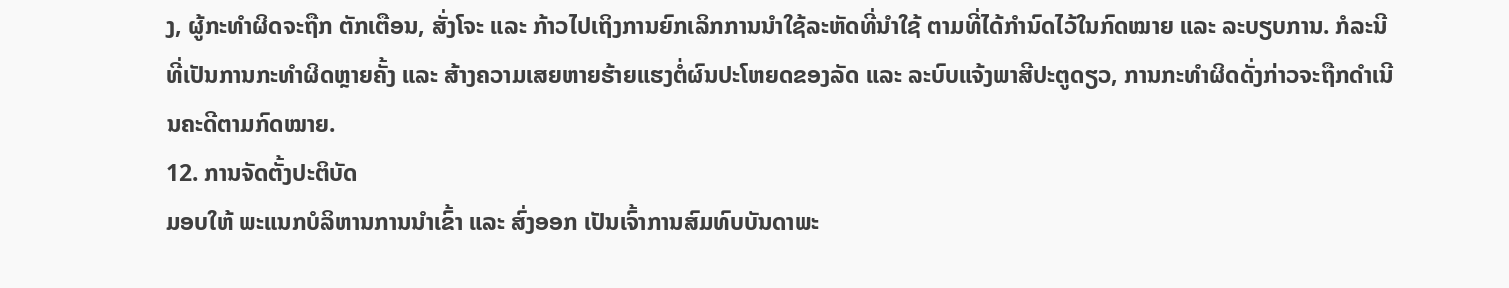ງ, ຜູ້ກະທຳຜິດຈະຖືກ ຕັກເຕືອນ, ສັ່ງໂຈະ ແລະ ກ້າວໄປເຖິງການຍົກເລິກການນຳໃຊ້ລະຫັດທີ່ນຳໃຊ້ ຕາມທີ່ໄດ້ກຳນົດໄວ້ໃນກົດໝາຍ ແລະ ລະບຽບການ. ກໍລະນີທີ່ເປັນການກະທຳຜິດຫຼາຍຄັ້ງ ແລະ ສ້າງຄວາມເສຍຫາຍຮ້າຍແຮງຕໍ່ຜົນປະໂຫຍດຂອງລັດ ແລະ ລະບົບແຈ້ງພາສີປະຕູດຽວ, ການກະທຳຜິດດັ່ງກ່າວຈະຖືກດຳເນີນຄະດີຕາມກົດໝາຍ.
12. ການຈັດຕັ້ງປະຕິບັດ
ມອບໃຫ້ ພະແນກບໍລິຫານການນຳເຂົ້າ ແລະ ສົ່ງອອກ ເປັນເຈົ້າການສົມທົບບັນດາພະ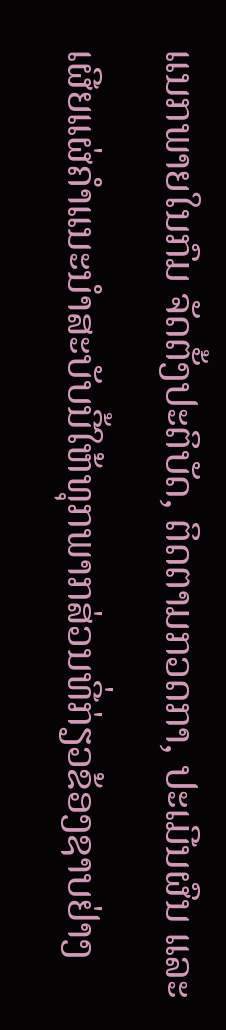ແນກພາຍໃນກົມ ຈັດຕັ້ງປະຕິບັດ, ຕິດຕາມກວດກາ, ປະເມີນຜົນ ແລະ ເຜີຍແຜ່ຄຳແນະນຳສະບັບນີ້ໃຫ້ທຸກພາກສ່ວນທີ່ກ່ຽວຂ້ອງຊາບຢ່າງ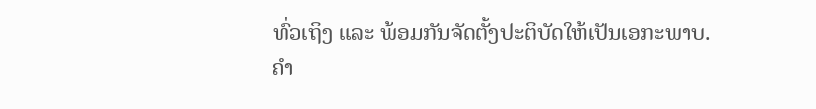ທົ່ວເຖິງ ແລະ ພ້ອມກັນຈັດຕັ້ງປະຕິບັດໃຫ້ເປັນເອກະພາບ.
ຄຳ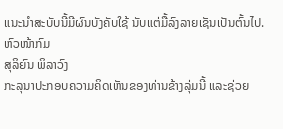ແນະນຳສະບັບນີ້ມີຜົນບັງຄັບໃຊ້ ນັບແຕ່ມື້ລົງລາຍເຊັນເປັນຕົ້ນໄປ.
ຫົວໜ້າກົມ
ສຸລິຍົນ ພິລາວົງ
ກະລຸນາປະກອບຄວາມຄິດເຫັນຂອງທ່ານຂ້າງລຸ່ມນີ້ ແລະຊ່ວຍ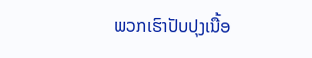ພວກເຮົາປັບປຸງເນື້ອ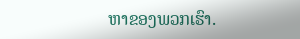ຫາຂອງພວກເຮົາ.